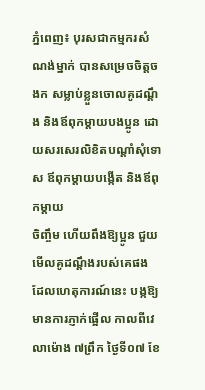ភ្នំពេញ៖ បុរសជាកម្មករសំណង់ម្នាក់ បានសម្រេចចិត្តចងក សម្លាប់ខ្លួនចោលគូដណ្តឹង និងឪពុកម្តាយបងប្អូន ដោយសរសេរលិខិតបណ្តាំសុំទោស ឪពុកម្តាយបង្កើត និងឪពុកម្តាយ
ចិញ្ចឹម ហើយពឹងឱ្យប្អូន ជួយមើលគូដណ្តឹងរបស់គេផង ដែលហេតុការណ៍នេះ បង្កឱ្យមានការភ្ញាក់ផ្អើល កាលពីវេលាម៉ោង ៧ព្រឹក ថ្ងៃទី០៧ ខែ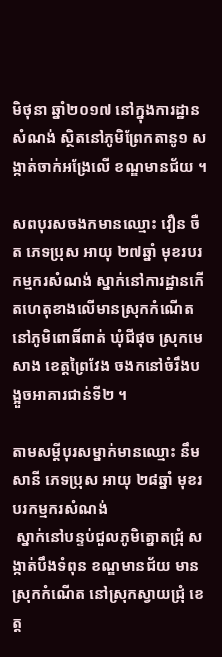មិថុនា ឆ្នាំ២០១៧ នៅក្នុងការដ្ឋានសំណង់ ស្ថិតនៅភូមិព្រែកតានូ១ សង្កាត់ចាក់អង្រែលើ ខណ្ឌមានជ័យ ។

សពបុរសចងកមានឈ្មោះ វឿន ចឺត ភេទប្រុស អាយុ ២៧ឆ្នាំ មុខរបរកម្មករសំណង់ ស្នាក់នៅការដ្ឋានកើតហេតុខាងលើមានស្រុកកំណើតនៅភូមិពោធិ៍ពាត់ ឃុំជីផុច ស្រុកមេសាង ខេត្តព្រៃវែង ចងកនៅចំរឹងបង្អួចអាគារជាន់ទី២ ។

តាមសម្តីបុរសម្នាក់មានឈ្មោះ នឹម សានី ភេទប្រុស អាយុ ២៨ឆ្នាំ មុខរបរកម្មករសំណង់
 ស្នាក់នៅបន្ទប់ជួលភូមិត្នោតជ្រុំ សង្កាត់បឹងទំពុន ខណ្ឌមានជ័យ មានស្រុកកំណើត នៅស្រុកស្វាយជ្រុំ ខេត្ត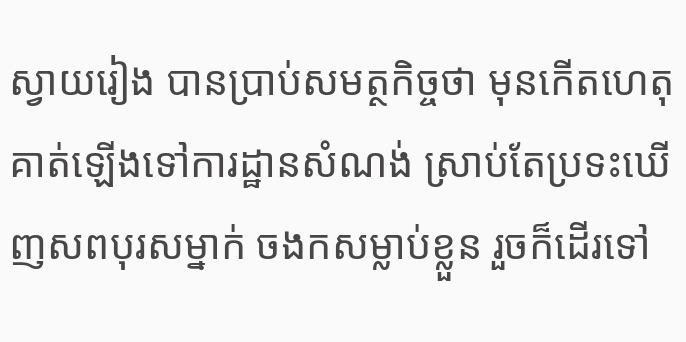ស្វាយរៀង បានប្រាប់សមត្ថកិច្ចថា មុនកើតហេតុ គាត់ឡើងទៅការដ្ឋានសំណង់ ស្រាប់តែប្រទះឃើញសពបុរសម្នាក់ ចងកសម្លាប់ខ្លួន រួចក៏ដើរទៅ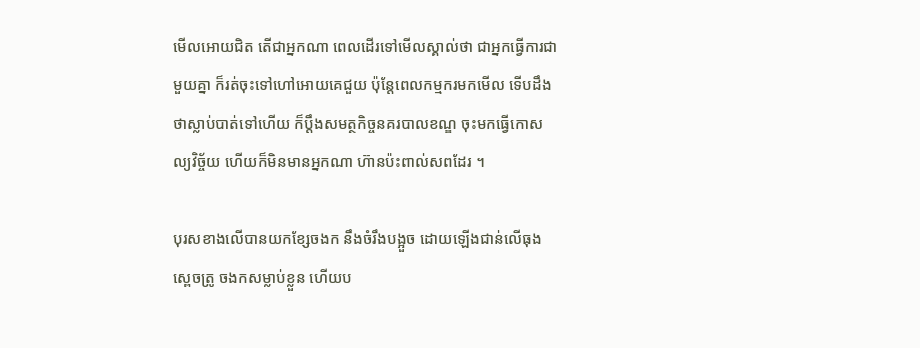មើលអោយជិត តើជាអ្នកណា ពេលដើរទៅមើលស្គាល់ថា ជាអ្នកធ្វើការជាមួយគ្នា ក៏រត់ចុះទៅហៅអោយគេជួយ ប៉ុន្តែពេលកម្មករមកមើល ទើបដឹងថាស្លាប់បាត់ទៅហើយ ក៏ប្ដឹងសមត្ថកិច្ចនគរបាលខណ្ឌ ចុះមកធ្វើកោសល្យវិច្ច័យ ហើយក៏មិនមានអ្នកណា ហ៊ានប៉ះពាល់សពដែរ ។

បុរសខាងលើបានយកខ្សែចងក នឹងចំរឹងបង្អួច ដោយឡើងជាន់លើធុងស្ពេចត្រូ ចងកសម្លាប់ខ្លួន ហើយប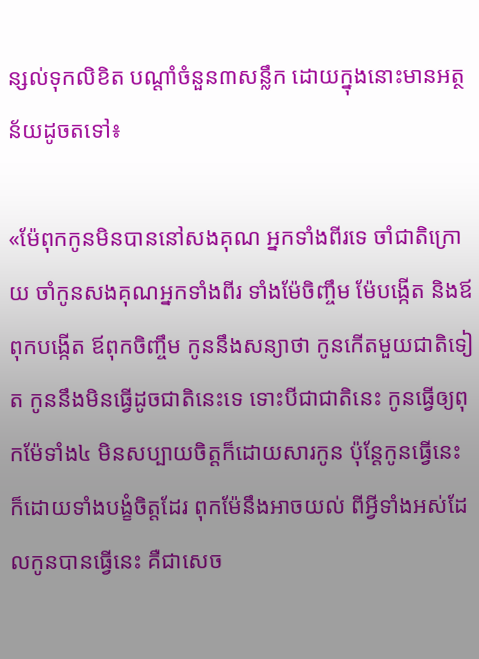ន្សល់ទុកលិខិត បណ្តាំចំនួន៣សន្លឹក ដោយក្នុងនោះមានអត្ថន័យដូចតទៅ៖

«ម៉ែពុកកូនមិនបាននៅសងគុណ អ្នកទាំងពីរទេ ចាំជាតិក្រោយ ចាំកូនសងគុណអ្នកទាំងពីរ ទាំងម៉ែចិញ្ចឹម ម៉ែបង្កើត និងឪពុកបង្កើត ឪពុកចិញ្ចឹម កូននឹងសន្យាថា កូនកើតមួយជាតិទៀត កូននឹងមិនធ្វើដូចជាតិនេះទេ ទោះបីជាជាតិនេះ កូនធ្វើឲ្យពុកម៉ែទាំង៤ មិនសប្បាយចិត្តក៏ដោយសារកូន ប៉ុន្តែកូនធ្វើនេះ ក៏ដោយទាំងបង្ខំចិត្តដែរ ពុកម៉ែនឹងអាចយល់ ពីអ្វីទាំងអស់ដែលកូនបានធ្វើនេះ គឺជាសេច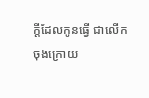ក្តីដែលកូនធ្វើ ជាលើកចុងក្រោយ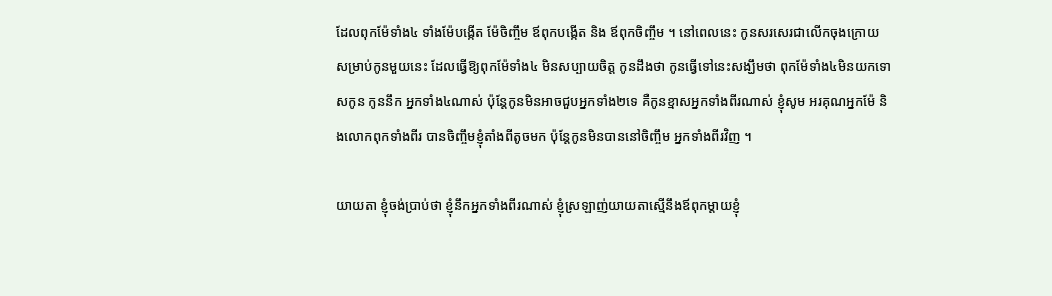ដែលពុកម៉ែទាំង៤ ទាំងម៉ែបង្កើត ម៉ែចិញ្ចឹម ឪពុកបង្កើត និង ឪពុកចិញ្ចឹម ។ នៅពេលនេះ កូនសរសេរជាលើកចុងក្រោយ សម្រាប់កូនមួយនេះ ដែលធ្វើឱ្យពុកម៉ែទាំង៤ មិនសប្បាយចិត្ត កូនដឹងថា កូនធ្វើទៅនេះសង្ឃឹមថា ពុកម៉ែទាំង៤មិនយកទោសកូន កូននឹក អ្នកទាំង៤ណាស់ ប៉ុន្តែកូនមិនអាចជួបអ្នកទាំង២ទេ គឺកូនខ្មាសអ្នកទាំងពីរណាស់ ខ្ញុំសូម អរគុណអ្នកម៉ែ និងលោកពុកទាំងពីរ បានចិញ្ចឹមខ្ញុំតាំងពីតូចមក ប៉ុន្តែកូនមិនបាននៅចិញ្ចឹម អ្នកទាំងពីរវិញ ។

យាយតា ខ្ញុំចង់ប្រាប់ថា ខ្ញុំនឹកអ្នកទាំងពីរណាស់ ខ្ញុំស្រឡាញ់យាយតាស្មើនឹងឪពុកម្តាយខ្ញុំ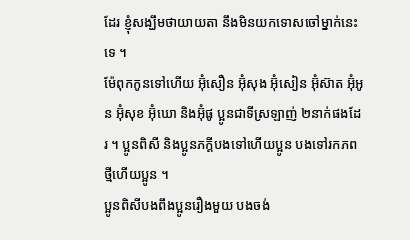ដែរ ខ្ញុំសង្ឃឹមថាយាយតា នឹងមិនយកទោសចៅម្នាក់នេះទេ ។
ម៉ែពុកកូនទៅហើយ អ៊ុំសឿន អ៊ុំសុង អ៊ុំសៀន អ៊ុំស៊ាត អ៊ុំអូន អ៊ុំសុខ អ៊ុំឃោ និងអ៊ុំផូ ប្អូនជាទីស្រឡាញ់ ២នាក់ផងដែរ ។ ប្អូនពិសី និងប្អូនភក្តីបងទៅហើយប្អូន បងទៅរកភពថ្មីហើយប្អូន ។
ប្អូនពិសីបងពឹងប្អូនរឿងមួយ បងចង់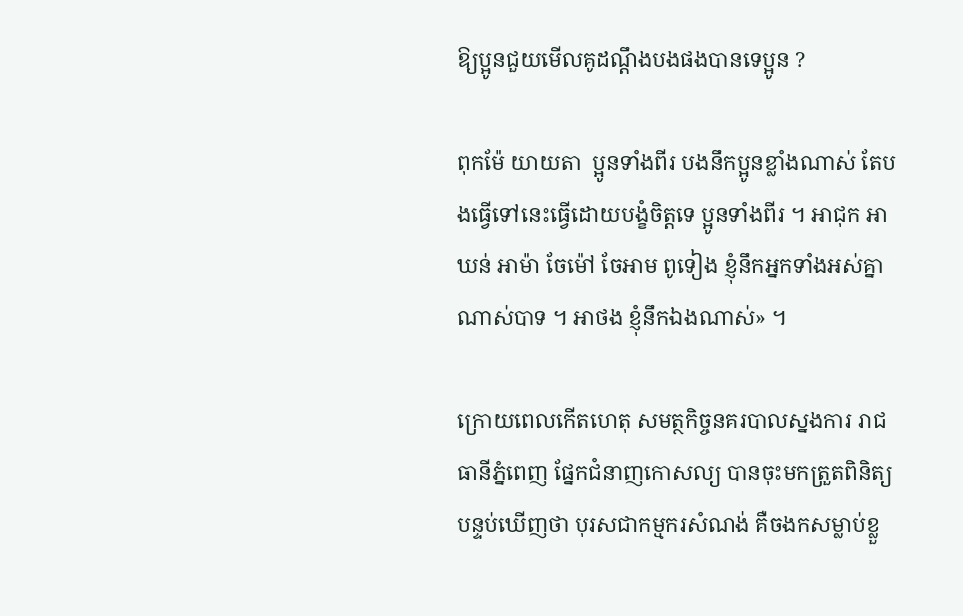ឱ្យប្អូនជួយមើលគូដណ្តឹងបងផងបានទេប្អូន ?

ពុកម៉ែ យាយតា  ប្អូនទាំងពីរ បងនឹកប្អូនខ្លាំងណាស់ តែបងធ្វើទៅនេះធ្វើដោយបង្ខំចិត្តទេ ប្អូនទាំងពីរ ។ អាជុក អាឃន់ អាម៉ា ចែម៉ៅ ចែអាម ពូទៀង ខ្ញុំនឹកអ្នកទាំងអស់គ្នាណាស់បាទ ។ អាថង ខ្ញុំនឹកឯងណាស់» ។

ក្រោយពេលកើតហេតុ សមត្ថកិច្ចនគរបាលស្នងការ រាជធានីភ្នំពេញ ផ្នែកជំនាញកោសល្យ បានចុះមកត្រួតពិនិត្យបន្ទប់ឃើញថា បុរសជាកម្មករសំណង់ គឺចងកសម្លាប់ខ្លួ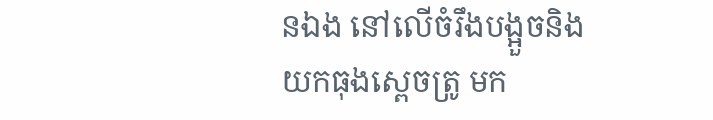នឯង នៅលើចំរឹងបង្អួចនិងយកធុងស្ពេចត្រូ មក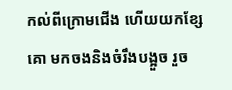កល់ពីក្រោមជើង ហើយយកខ្សែគោ មកចងនិងចំរឹងបង្អួច រួច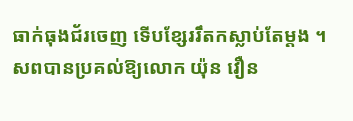ធាក់ធុងជ័រចេញ ទើបខ្សែររឹតកស្លាប់តែម្ដង ។ សពបានប្រគល់ឱ្យលោក យ៉ុន វឿន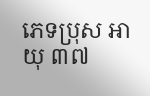ភេទប្រុស អាយុ ៣៧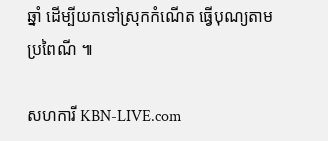ឆ្នាំ ដើម្បីយកទៅស្រុកកំណើត ធ្វើបុណ្យតាមប្រពៃណី ៕

សហការី KBN-LIVE.com